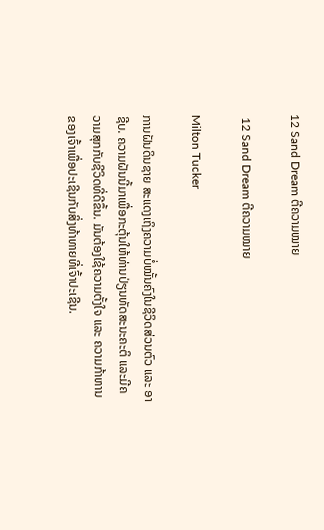12 Sand Dream ຕີຄວາມໝາຍ

 12 Sand Dream ຕີຄວາມໝາຍ

Milton Tucker

ການຝັນດິນຊາຍ ສະແດງເຖິງຄວາມບໍ່ໝັ້ນຄົງໃນຊີວິດສ່ວນຕົວ ແລະ ອາຊີບ. ຄວາມຝັນນີ້ມາເພື່ອກະຕຸ້ນໃຫ້ທ່ານປ່ຽນທັດສະນະຄະຕິ ແລະມີຄວາມສຸກກັບຊີວິດທີ່ດີຂຶ້ນ. ມັນຕ້ອງໃຊ້ຄວາມຕັ້ງໃຈ ແລະ ຄວາມກ້າຫານຂອງເຈົ້າເພື່ອປະເຊີນກັບສິ່ງທ້າທາຍທີ່ເຈົ້າປະເຊີນ.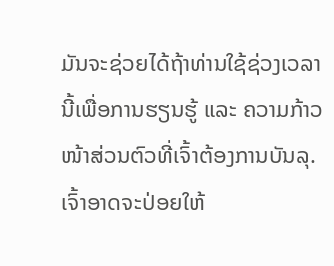ມັນຈະຊ່ວຍໄດ້ຖ້າທ່ານໃຊ້ຊ່ວງເວລານີ້ເພື່ອການຮຽນຮູ້ ແລະ ຄວາມກ້າວໜ້າສ່ວນຕົວທີ່ເຈົ້າຕ້ອງການບັນລຸ. ເຈົ້າອາດຈະປ່ອຍໃຫ້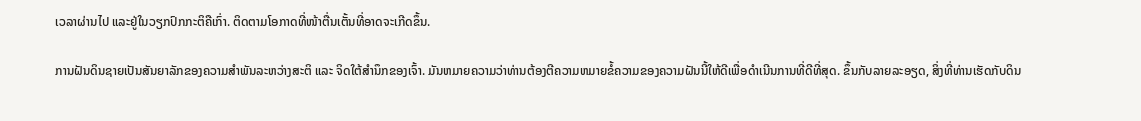ເວລາຜ່ານໄປ ແລະຢູ່ໃນວຽກປົກກະຕິຄືເກົ່າ. ຕິດຕາມໂອກາດທີ່ໜ້າຕື່ນເຕັ້ນທີ່ອາດຈະເກີດຂຶ້ນ.

ການຝັນດິນຊາຍເປັນສັນຍາລັກຂອງຄວາມສຳພັນລະຫວ່າງສະຕິ ແລະ ຈິດໃຕ້ສຳນຶກຂອງເຈົ້າ. ມັນຫມາຍຄວາມວ່າທ່ານຕ້ອງຕີຄວາມຫມາຍຂໍ້ຄວາມຂອງຄວາມຝັນນີ້ໃຫ້ດີເພື່ອດໍາເນີນການທີ່ດີທີ່ສຸດ. ຂຶ້ນກັບລາຍລະອຽດ, ສິ່ງທີ່ທ່ານເຮັດກັບດິນ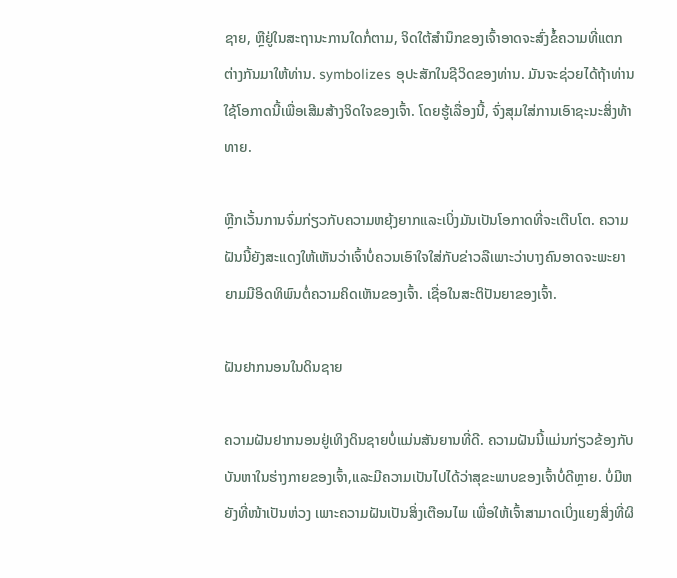ຊາຍ, ຫຼືຢູ່ໃນສະຖານະການໃດກໍ່ຕາມ, ຈິດໃຕ້ສໍານຶກຂອງເຈົ້າອາດຈະສົ່ງຂໍ້ຄວາມທີ່ແຕກຕ່າງກັນມາໃຫ້ທ່ານ. symbolizes ອຸປະສັກໃນຊີວິດຂອງທ່ານ. ມັນຈະຊ່ວຍໄດ້ຖ້າທ່ານໃຊ້ໂອກາດນີ້ເພື່ອເສີມສ້າງຈິດໃຈຂອງເຈົ້າ. ໂດຍຮູ້ເລື່ອງນີ້, ຈົ່ງສຸມໃສ່ການເອົາຊະນະສິ່ງທ້າທາຍ.

ຫຼີກເວັ້ນການຈົ່ມກ່ຽວກັບຄວາມຫຍຸ້ງຍາກແລະເບິ່ງມັນເປັນໂອກາດທີ່ຈະເຕີບໂຕ. ຄວາມຝັນນີ້ຍັງສະແດງໃຫ້ເຫັນວ່າເຈົ້າບໍ່ຄວນເອົາໃຈໃສ່ກັບຂ່າວລືເພາະວ່າບາງຄົນອາດຈະພະຍາຍາມມີອິດທິພົນຕໍ່ຄວາມຄິດເຫັນຂອງເຈົ້າ. ເຊື່ອໃນສະຕິປັນຍາຂອງເຈົ້າ.

ຝັນຢາກນອນໃນດິນຊາຍ

ຄວາມຝັນຢາກນອນຢູ່ເທິງດິນຊາຍບໍ່ແມ່ນສັນຍານທີ່ດີ. ຄວາມຝັນນີ້ແມ່ນກ່ຽວຂ້ອງກັບບັນຫາໃນຮ່າງກາຍຂອງເຈົ້າ,ແລະມີຄວາມເປັນໄປໄດ້ວ່າສຸຂະພາບຂອງເຈົ້າບໍ່ດີຫຼາຍ. ບໍ່ມີຫຍັງທີ່ໜ້າເປັນຫ່ວງ ເພາະຄວາມຝັນເປັນສິ່ງເຕືອນໄພ ເພື່ອໃຫ້ເຈົ້າສາມາດເບິ່ງແຍງສິ່ງທີ່ຜິ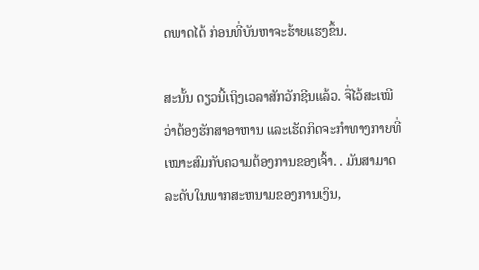ດພາດໄດ້ ກ່ອນທີ່ບັນຫາຈະຮ້າຍແຮງຂຶ້ນ.

ສະນັ້ນ ດຽວນີ້ເຖິງເວລາສັກວັກຊີນແລ້ວ. ຈື່ໄວ້ສະເໝີວ່າຕ້ອງຮັກສາອາຫານ ແລະເຮັດກິດຈະກຳທາງກາຍທີ່ເໝາະສົມກັບຄວາມຕ້ອງການຂອງເຈົ້າ. . ມັນສາມາດລະດັບໃນພາກສະຫນາມຂອງການເງິນ,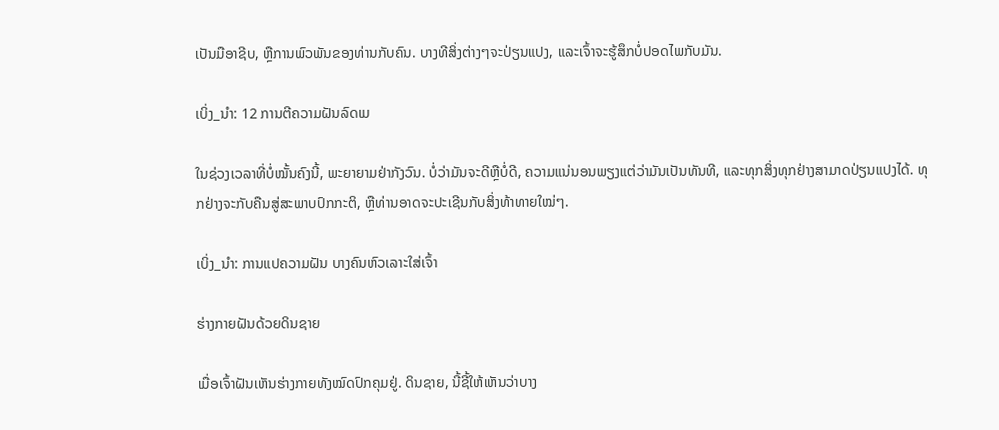ເປັນມືອາຊີບ, ຫຼືການພົວພັນຂອງທ່ານກັບຄົນ. ບາງທີສິ່ງຕ່າງໆຈະປ່ຽນແປງ, ແລະເຈົ້າຈະຮູ້ສຶກບໍ່ປອດໄພກັບມັນ.

ເບິ່ງ_ນຳ: 12 ການຕີຄວາມຝັນລົດເມ

ໃນຊ່ວງເວລາທີ່ບໍ່ໝັ້ນຄົງນີ້, ພະຍາຍາມຢ່າກັງວົນ. ບໍ່ວ່າມັນຈະດີຫຼືບໍ່ດີ, ຄວາມແນ່ນອນພຽງແຕ່ວ່າມັນເປັນທັນທີ, ແລະທຸກສິ່ງທຸກຢ່າງສາມາດປ່ຽນແປງໄດ້. ທຸກຢ່າງຈະກັບຄືນສູ່ສະພາບປົກກະຕິ, ຫຼືທ່ານອາດຈະປະເຊີນກັບສິ່ງທ້າທາຍໃໝ່ໆ.

ເບິ່ງ_ນຳ: ການແປຄວາມຝັນ ບາງຄົນຫົວເລາະໃສ່ເຈົ້າ

ຮ່າງກາຍຝັນດ້ວຍດິນຊາຍ

ເມື່ອເຈົ້າຝັນເຫັນຮ່າງກາຍທັງໝົດປົກຄຸມຢູ່. ດິນຊາຍ, ນີ້ຊີ້ໃຫ້ເຫັນວ່າບາງ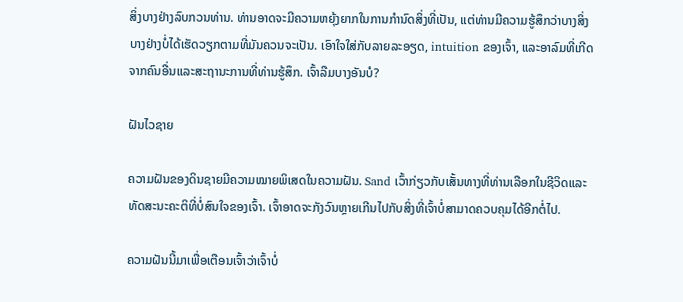ສິ່ງບາງຢ່າງລົບກວນທ່ານ. ທ່ານອາດຈະມີຄວາມຫຍຸ້ງຍາກໃນການກໍານົດສິ່ງທີ່ເປັນ, ແຕ່ທ່ານມີຄວາມຮູ້ສຶກວ່າບາງສິ່ງບາງຢ່າງບໍ່ໄດ້ເຮັດວຽກຕາມທີ່ມັນຄວນຈະເປັນ. ເອົາໃຈໃສ່ກັບລາຍລະອຽດ, intuition ຂອງເຈົ້າ, ແລະອາລົມທີ່ເກີດຈາກຄົນອື່ນແລະສະຖານະການທີ່ທ່ານຮູ້ສຶກ. ເຈົ້າລືມບາງອັນບໍ?

ຝັນໄວຊາຍ

ຄວາມຝັນຂອງດິນຊາຍມີຄວາມໝາຍພິເສດໃນຄວາມຝັນ. Sand ເວົ້າກ່ຽວກັບເສັ້ນທາງທີ່ທ່ານເລືອກໃນຊີວິດແລະທັດສະນະຄະຕິທີ່ບໍ່ສົນໃຈຂອງເຈົ້າ. ເຈົ້າອາດຈະກັງວົນຫຼາຍເກີນໄປກັບສິ່ງທີ່ເຈົ້າບໍ່ສາມາດຄວບຄຸມໄດ້ອີກຕໍ່ໄປ.

ຄວາມຝັນນີ້ມາເພື່ອເຕືອນເຈົ້າວ່າເຈົ້າບໍ່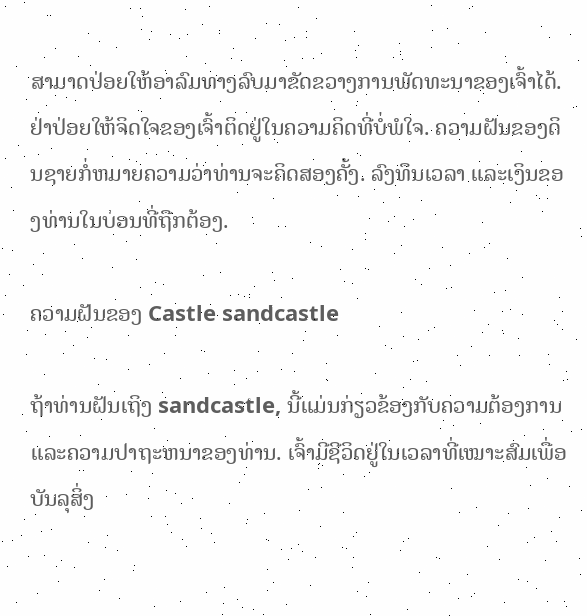ສາມາດປ່ອຍໃຫ້ອາລົມທາງລົບມາຂັດຂວາງການພັດທະນາຂອງເຈົ້າໄດ້. ຢ່າປ່ອຍໃຫ້ຈິດໃຈຂອງເຈົ້າຕິດຢູ່ໃນຄວາມຄິດທີ່ບໍ່ພໍໃຈ. ຄວາມຝັນຂອງດິນຊາຍກໍ່ຫມາຍຄວາມວ່າທ່ານຈະຄິດສອງຄັ້ງ. ລົງທຶນເວລາ ແລະເງິນຂອງທ່ານໃນບ່ອນທີ່ຖືກຕ້ອງ.

ຄວາມຝັນຂອງ Castle sandcastle

ຖ້າທ່ານຝັນເຖິງ sandcastle, ນີ້ແມ່ນກ່ຽວຂ້ອງກັບຄວາມຕ້ອງການແລະຄວາມປາຖະຫນາຂອງທ່ານ. ເຈົ້າມີຊີວິດຢູ່ໃນເວລາທີ່ເໝາະສົມເພື່ອບັນລຸສິ່ງ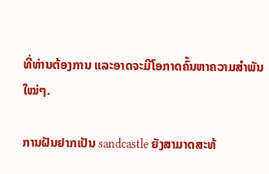ທີ່ທ່ານຕ້ອງການ ແລະອາດຈະມີໂອກາດຄົ້ນຫາຄວາມສຳພັນໃໝ່ໆ.

ການຝັນຢາກເປັນ sandcastle ຍັງສາມາດສະທ້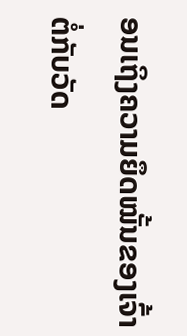ອນເຖິງຄວາມຍຶດໝັ້ນຂອງເຈົ້າຕໍ່ກັບວັດ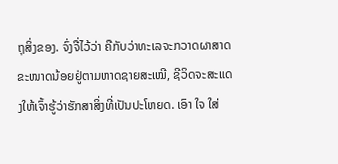ຖຸສິ່ງຂອງ. ຈົ່ງຈື່ໄວ້ວ່າ ຄືກັບວ່າທະເລຈະກວາດຜາສາດຂະໜາດນ້ອຍຢູ່ຕາມຫາດຊາຍສະເໝີ, ຊີວິດຈະສະແດງໃຫ້ເຈົ້າຮູ້ວ່າຮັກສາສິ່ງທີ່ເປັນປະໂຫຍດ. ເອົາ ໃຈ ໃສ່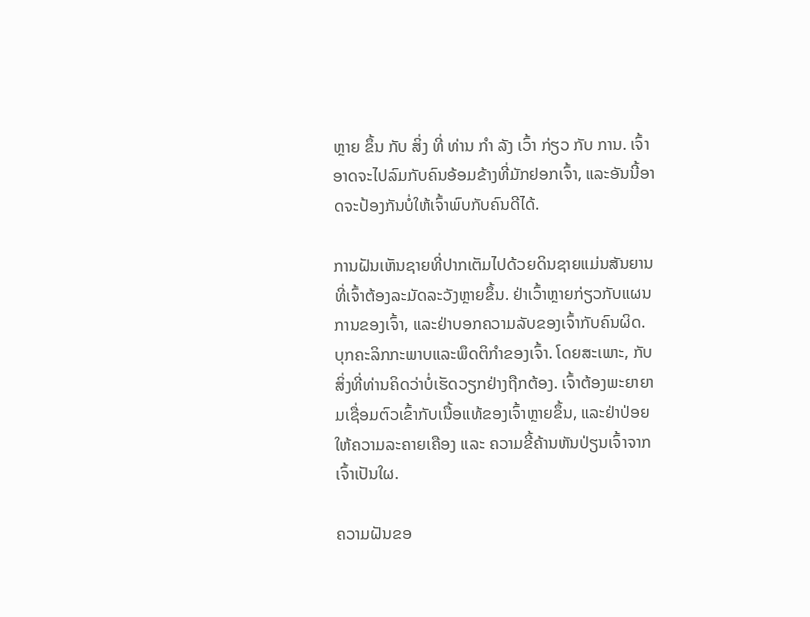ຫຼາຍ ຂຶ້ນ ກັບ ສິ່ງ ທີ່ ທ່ານ ກໍາ ລັງ ເວົ້າ ກ່ຽວ ກັບ ການ. ເຈົ້າອາດຈະໄປລົມກັບຄົນອ້ອມຂ້າງທີ່ມັກຢອກເຈົ້າ, ແລະອັນນີ້ອາດຈະປ້ອງກັນບໍ່ໃຫ້ເຈົ້າພົບກັບຄົນດີໄດ້.

ການຝັນເຫັນຊາຍທີ່ປາກເຕັມໄປດ້ວຍດິນຊາຍແມ່ນສັນຍານທີ່ເຈົ້າຕ້ອງລະມັດລະວັງຫຼາຍຂຶ້ນ. ຢ່າເວົ້າຫຼາຍກ່ຽວກັບແຜນການຂອງເຈົ້າ, ແລະຢ່າບອກຄວາມລັບຂອງເຈົ້າກັບຄົນຜິດ. ບຸກຄະລິກກະພາບແລະພຶດຕິກໍາຂອງເຈົ້າ. ໂດຍສະເພາະ, ກັບສິ່ງທີ່ທ່ານຄິດວ່າບໍ່ເຮັດວຽກຢ່າງຖືກຕ້ອງ. ເຈົ້າຕ້ອງພະຍາຍາມເຊື່ອມຕົວເຂົ້າກັບເນື້ອແທ້ຂອງເຈົ້າຫຼາຍຂຶ້ນ, ແລະຢ່າປ່ອຍໃຫ້ຄວາມລະຄາຍເຄືອງ ແລະ ຄວາມຂີ້ຄ້ານຫັນປ່ຽນເຈົ້າຈາກເຈົ້າເປັນໃຜ.

ຄວາມຝັນຂອ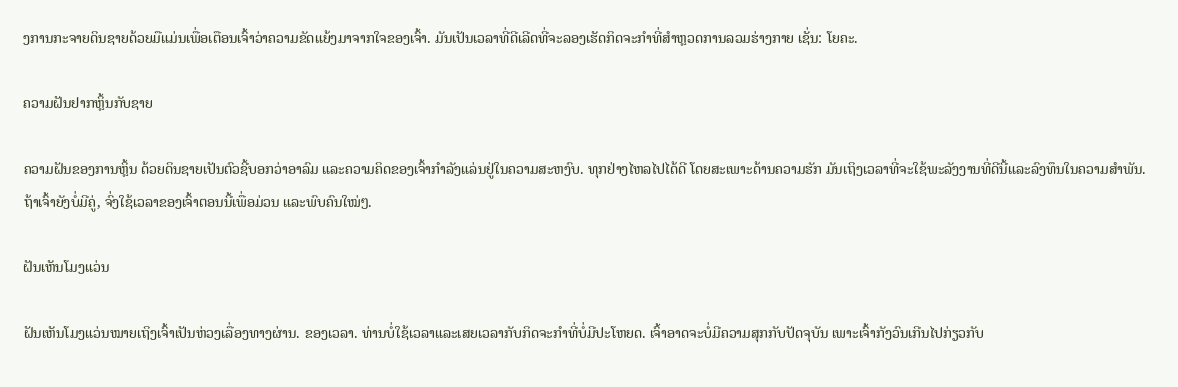ງການກະຈາຍດິນຊາຍດ້ວຍມືແມ່ນເພື່ອເຕືອນເຈົ້າວ່າຄວາມຂັດແຍ້ງມາຈາກໃຈຂອງເຈົ້າ. ມັນເປັນເວລາທີ່ດີເລີດທີ່ຈະລອງເຮັດກິດຈະກຳທີ່ສຳຫຼວດການລວມຮ່າງກາຍ ເຊັ່ນ: ໂຍຄະ.

ຄວາມຝັນຢາກຫຼິ້ນກັບຊາຍ

ຄວາມຝັນຂອງການຫຼິ້ນ ດ້ວຍດິນຊາຍເປັນຕົວຊີ້ບອກວ່າອາລົມ ແລະຄວາມຄິດຂອງເຈົ້າກຳລັງແລ່ນຢູ່ໃນຄວາມສະຫງົບ. ທຸກຢ່າງໄຫລໄປໄດ້ດີ ໂດຍສະເພາະດ້ານຄວາມຮັກ ມັນເຖິງເວລາທີ່ຈະໃຊ້ພະລັງງານທີ່ດີນີ້ແລະລົງທຶນໃນຄວາມສໍາພັນ. ຖ້າເຈົ້າຍັງບໍ່ມີຄູ່, ຈົ່ງໃຊ້ເວລາຂອງເຈົ້າຕອນນີ້ເພື່ອມ່ວນ ແລະພົບຄົນໃໝ່ໆ.

ຝັນເຫັນໂມງແວ່ນ

ຝັນເຫັນໂມງແວ່ນໝາຍເຖິງເຈົ້າເປັນຫ່ວງເລື່ອງທາງຜ່ານ. ຂອງເວລາ. ທ່ານບໍ່ໃຊ້ເວລາແລະເສຍເວລາກັບກິດຈະກໍາທີ່ບໍ່ມີປະໂຫຍດ. ເຈົ້າອາດຈະບໍ່ມີຄວາມສຸກກັບປັດຈຸບັນ ເພາະເຈົ້າກັງວົນເກີນໄປກ່ຽວກັບ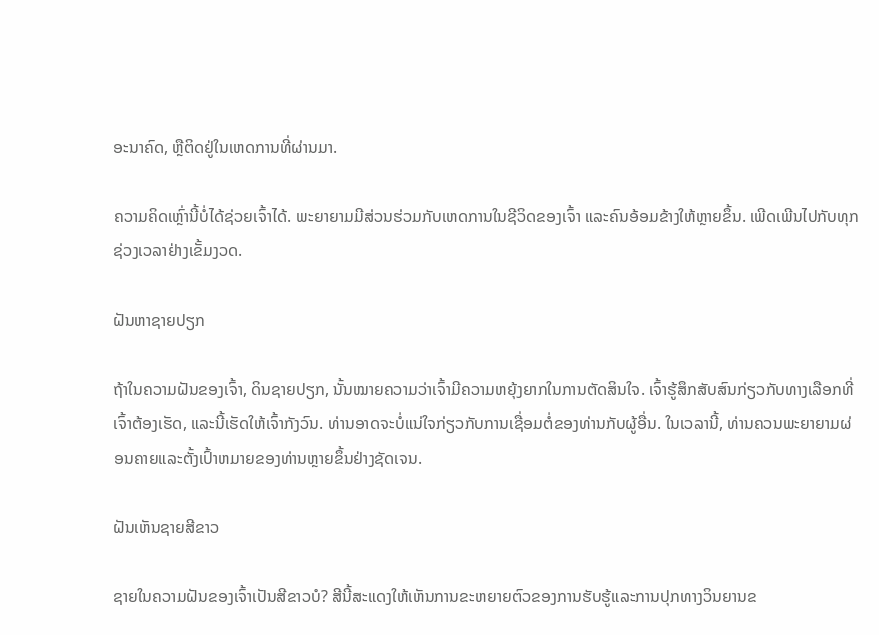ອະນາຄົດ, ຫຼືຕິດຢູ່ໃນເຫດການທີ່ຜ່ານມາ.

ຄວາມຄິດເຫຼົ່ານີ້ບໍ່ໄດ້ຊ່ວຍເຈົ້າໄດ້. ພະຍາຍາມມີສ່ວນຮ່ວມກັບເຫດການໃນຊີວິດຂອງເຈົ້າ ແລະຄົນອ້ອມຂ້າງໃຫ້ຫຼາຍຂຶ້ນ. ເພີດເພີນໄປກັບທຸກຊ່ວງເວລາຢ່າງເຂັ້ມງວດ.

ຝັນຫາຊາຍປຽກ

ຖ້າໃນຄວາມຝັນຂອງເຈົ້າ, ດິນຊາຍປຽກ, ນັ້ນໝາຍຄວາມວ່າເຈົ້າມີຄວາມຫຍຸ້ງຍາກໃນການຕັດສິນໃຈ. ເຈົ້າຮູ້ສຶກສັບສົນກ່ຽວກັບທາງເລືອກທີ່ເຈົ້າຕ້ອງເຮັດ, ແລະນີ້ເຮັດໃຫ້ເຈົ້າກັງວົນ. ທ່ານອາດຈະບໍ່ແນ່ໃຈກ່ຽວກັບການເຊື່ອມຕໍ່ຂອງທ່ານກັບຜູ້ອື່ນ. ໃນເວລານີ້, ທ່ານຄວນພະຍາຍາມຜ່ອນຄາຍແລະຕັ້ງເປົ້າຫມາຍຂອງທ່ານຫຼາຍຂຶ້ນຢ່າງຊັດເຈນ.

ຝັນເຫັນຊາຍສີຂາວ

ຊາຍໃນຄວາມຝັນຂອງເຈົ້າເປັນສີຂາວບໍ? ສີນີ້ສະແດງໃຫ້ເຫັນການຂະຫຍາຍຕົວຂອງການຮັບຮູ້ແລະການປຸກທາງວິນຍານຂ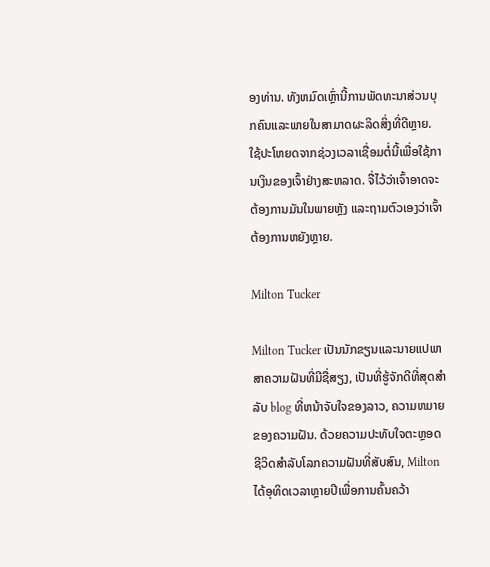ອງທ່ານ. ທັງຫມົດເຫຼົ່ານີ້ການພັດທະນາສ່ວນບຸກຄົນແລະພາຍໃນສາມາດຜະລິດສິ່ງທີ່ດີຫຼາຍ. ໃຊ້ປະໂຫຍດຈາກຊ່ວງເວລາເຊື່ອມຕໍ່ນີ້ເພື່ອໃຊ້ການເງິນຂອງເຈົ້າຢ່າງສະຫລາດ. ຈື່ໄວ້ວ່າເຈົ້າອາດຈະຕ້ອງການມັນໃນພາຍຫຼັງ ແລະຖາມຕົວເອງວ່າເຈົ້າຕ້ອງການຫຍັງຫຼາຍ.

Milton Tucker

Milton Tucker ເປັນນັກຂຽນແລະນາຍແປພາສາຄວາມຝັນທີ່ມີຊື່ສຽງ, ເປັນທີ່ຮູ້ຈັກດີທີ່ສຸດສໍາລັບ blog ທີ່ຫນ້າຈັບໃຈຂອງລາວ, ຄວາມຫມາຍຂອງຄວາມຝັນ. ດ້ວຍຄວາມປະທັບໃຈຕະຫຼອດຊີວິດສໍາລັບໂລກຄວາມຝັນທີ່ສັບສົນ, Milton ໄດ້ອຸທິດເວລາຫຼາຍປີເພື່ອການຄົ້ນຄວ້າ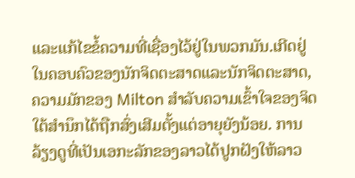ແລະແກ້ໄຂຂໍ້ຄວາມທີ່ເຊື່ອງໄວ້ຢູ່ໃນພວກມັນ.ເກີດຢູ່ໃນຄອບຄົວຂອງນັກຈິດຕະສາດແລະນັກຈິດຕະສາດ, ຄວາມມັກຂອງ Milton ສໍາລັບຄວາມເຂົ້າໃຈຂອງຈິດໃຕ້ສໍານຶກໄດ້ຖືກສົ່ງເສີມຕັ້ງແຕ່ອາຍຸຍັງນ້ອຍ. ການລ້ຽງດູທີ່ເປັນເອກະລັກຂອງລາວໄດ້ປູກຝັງໃຫ້ລາວ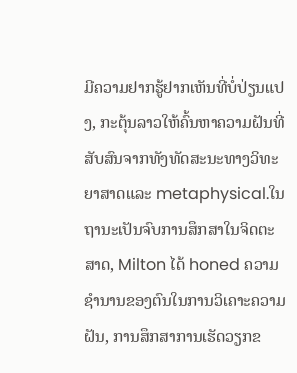ມີຄວາມຢາກຮູ້ຢາກເຫັນທີ່ບໍ່ປ່ຽນແປງ, ກະຕຸ້ນລາວໃຫ້ຄົ້ນຫາຄວາມຝັນທີ່ສັບສົນຈາກທັງທັດສະນະທາງວິທະຍາສາດແລະ metaphysical.ໃນຖານະເປັນຈົບການສຶກສາໃນຈິດຕະສາດ, Milton ໄດ້ honed ຄວາມຊໍານານຂອງຕົນໃນການວິເຄາະຄວາມຝັນ, ການສຶກສາການເຮັດວຽກຂ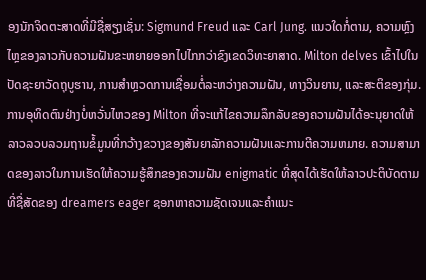ອງນັກຈິດຕະສາດທີ່ມີຊື່ສຽງເຊັ່ນ: Sigmund Freud ແລະ Carl Jung. ແນວໃດກໍ່ຕາມ, ຄວາມຫຼົງໄຫຼຂອງລາວກັບຄວາມຝັນຂະຫຍາຍອອກໄປໄກກວ່າຂົງເຂດວິທະຍາສາດ. Milton delves ເຂົ້າໄປໃນປັດຊະຍາວັດຖຸບູຮານ, ການສໍາຫຼວດການເຊື່ອມຕໍ່ລະຫວ່າງຄວາມຝັນ, ທາງວິນຍານ, ແລະສະຕິຂອງກຸ່ມ.ການອຸທິດຕົນຢ່າງບໍ່ຫວັ່ນໄຫວຂອງ Milton ທີ່ຈະແກ້ໄຂຄວາມລຶກລັບຂອງຄວາມຝັນໄດ້ອະນຸຍາດໃຫ້ລາວລວບລວມຖານຂໍ້ມູນທີ່ກວ້າງຂວາງຂອງສັນຍາລັກຄວາມຝັນແລະການຕີຄວາມຫມາຍ. ຄວາມສາມາດຂອງລາວໃນການເຮັດໃຫ້ຄວາມຮູ້ສຶກຂອງຄວາມຝັນ enigmatic ທີ່ສຸດໄດ້ເຮັດໃຫ້ລາວປະຕິບັດຕາມທີ່ຊື່ສັດຂອງ dreamers eager ຊອກຫາຄວາມຊັດເຈນແລະຄໍາແນະ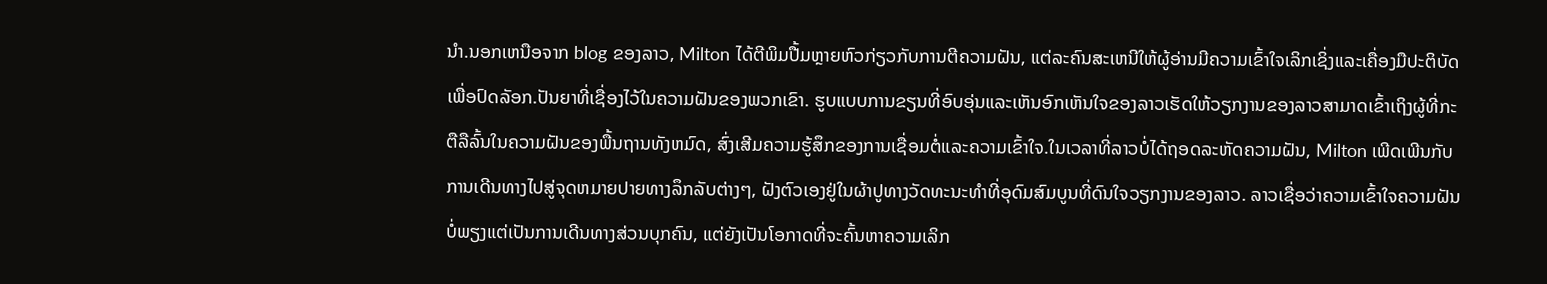ນໍາ.ນອກເຫນືອຈາກ blog ຂອງລາວ, Milton ໄດ້ຕີພິມປື້ມຫຼາຍຫົວກ່ຽວກັບການຕີຄວາມຝັນ, ແຕ່ລະຄົນສະເຫນີໃຫ້ຜູ້ອ່ານມີຄວາມເຂົ້າໃຈເລິກເຊິ່ງແລະເຄື່ອງມືປະຕິບັດເພື່ອປົດລັອກ.ປັນຍາທີ່ເຊື່ອງໄວ້ໃນຄວາມຝັນຂອງພວກເຂົາ. ຮູບແບບການຂຽນທີ່ອົບອຸ່ນແລະເຫັນອົກເຫັນໃຈຂອງລາວເຮັດໃຫ້ວຽກງານຂອງລາວສາມາດເຂົ້າເຖິງຜູ້ທີ່ກະຕືລືລົ້ນໃນຄວາມຝັນຂອງພື້ນຖານທັງຫມົດ, ສົ່ງເສີມຄວາມຮູ້ສຶກຂອງການເຊື່ອມຕໍ່ແລະຄວາມເຂົ້າໃຈ.ໃນເວລາທີ່ລາວບໍ່ໄດ້ຖອດລະຫັດຄວາມຝັນ, Milton ເພີດເພີນກັບການເດີນທາງໄປສູ່ຈຸດຫມາຍປາຍທາງລຶກລັບຕ່າງໆ, ຝັງຕົວເອງຢູ່ໃນຜ້າປູທາງວັດທະນະທໍາທີ່ອຸດົມສົມບູນທີ່ດົນໃຈວຽກງານຂອງລາວ. ລາວເຊື່ອວ່າຄວາມເຂົ້າໃຈຄວາມຝັນບໍ່ພຽງແຕ່ເປັນການເດີນທາງສ່ວນບຸກຄົນ, ແຕ່ຍັງເປັນໂອກາດທີ່ຈະຄົ້ນຫາຄວາມເລິກ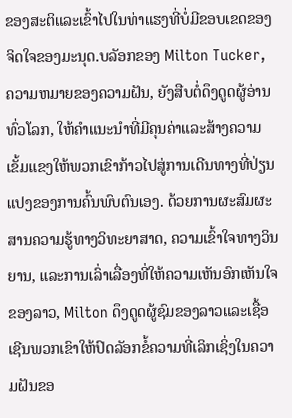ຂອງສະຕິແລະເຂົ້າໄປໃນທ່າແຮງທີ່ບໍ່ມີຂອບເຂດຂອງຈິດໃຈຂອງມະນຸດ.ບລັອກຂອງ Milton Tucker, ຄວາມຫມາຍຂອງຄວາມຝັນ, ຍັງສືບຕໍ່ດຶງດູດຜູ້ອ່ານທົ່ວໂລກ, ໃຫ້ຄໍາແນະນໍາທີ່ມີຄຸນຄ່າແລະສ້າງຄວາມເຂັ້ມແຂງໃຫ້ພວກເຂົາກ້າວໄປສູ່ການເດີນທາງທີ່ປ່ຽນແປງຂອງການຄົ້ນພົບຕົນເອງ. ດ້ວຍການຜະສົມຜະສານຄວາມຮູ້ທາງວິທະຍາສາດ, ຄວາມເຂົ້າໃຈທາງວິນຍານ, ແລະການເລົ່າເລື່ອງທີ່ໃຫ້ຄວາມເຫັນອົກເຫັນໃຈຂອງລາວ, Milton ດຶງດູດຜູ້ຊົມຂອງລາວແລະເຊື້ອເຊີນພວກເຂົາໃຫ້ປົດລັອກຂໍ້ຄວາມທີ່ເລິກເຊິ່ງໃນຄວາມຝັນຂອ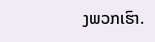ງພວກເຮົາ.